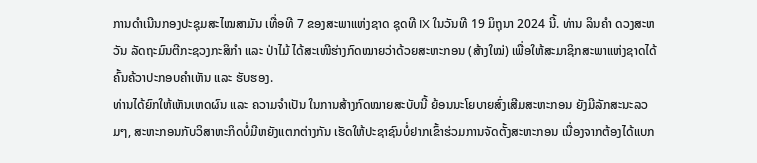ການດໍາເນີນກອງປະຊຸມສະໄໝສາມັນ ເທື່ອທີ 7 ຂອງສະພາແຫ່ງຊາດ ຊຸດທີ IX ໃນວັນທີ 19 ມິຖຸນາ 2024 ນີ້. ທ່ານ ລິນຄໍາ ດວງສະຫວັນ ລັດຖະມົນຕີກະຊວງກະສິກໍາ ແລະ ປ່າໄມ້ ໄດ້ສະເໜີຮ່າງກົດໝາຍວ່າດ້ວຍສະຫະກອນ (ສ້າງໃໝ່) ເພື່ອໃຫ້ສະມາຊິກສະພາແຫ່ງຊາດໄດ້ຄົ້ນຄ້ວາປະກອບຄໍາເຫັນ ແລະ ຮັບຮອງ.
ທ່ານໄດ້ຍົກໃຫ້ເຫັນເຫດຜົນ ແລະ ຄວາມຈຳເປັນ ໃນການສ້າງກົດໝາຍສະບັບນີ້ ຍ້ອນນະໂຍບາຍສົ່ງເສີມສະຫະກອນ ຍັງມີລັກສະນະລວມໆ, ສະຫະກອນກັບວິສາຫະກິດບໍ່ມີຫຍັງແຕກຕ່າງກັນ ເຮັດໃຫ້ປະຊາຊົນບໍ່ຢາກເຂົ້າຮ່ວມການຈັດຕັ້ງສະຫະກອນ ເນື່ອງຈາກຕ້ອງໄດ້ແບກ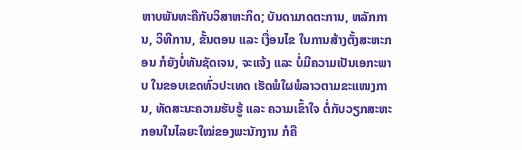ຫາບພັນທະຄືກັບວິສາຫະກິດ; ບັນດາມາດຕະການ, ຫລັກການ, ວິທີການ, ຂັ້ນຕອນ ແລະ ເງື່ອນໄຂ ໃນການສ້າງຕັ້ງສະຫະກອນ ກໍຍັງບໍ່ທັນຊັດເຈນ, ຈະແຈ້ງ ແລະ ບໍ່ມີຄວາມເປັນເອກະພາບ ໃນຂອບເຂດທົ່ວປະເທດ ເຮັດພໍໃຜພໍລາວຕາມຂະແໜງການ, ທັດສະນະຄວາມຮັບຮູ້ ແລະ ຄວາມເຂົ້າໃຈ ຕໍ່ກັບວຽກສະຫະກອນໃນໄລຍະໃໝ່ຂອງພະນັກງານ ກໍຄື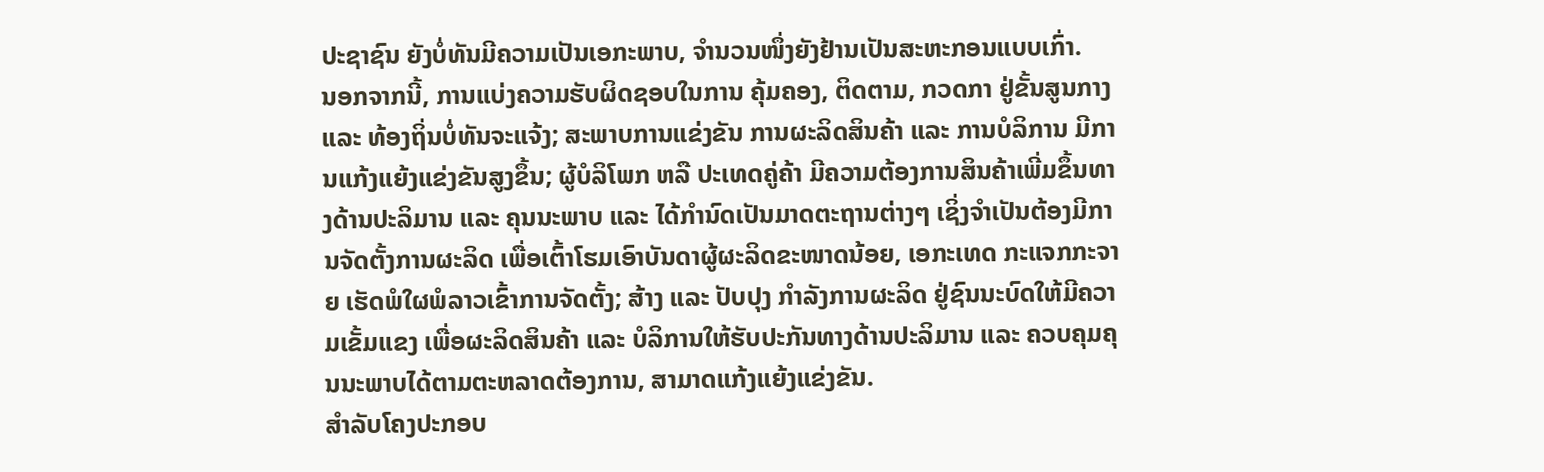ປະຊາຊົນ ຍັງບໍ່ທັນມີຄວາມເປັນເອກະພາບ, ຈໍານວນໜຶ່ງຍັງຢ້ານເປັນສະຫະກອນແບບເກົ່າ.
ນອກຈາກນີ້, ການແບ່ງຄວາມຮັບຜິດຊອບໃນການ ຄຸ້ມຄອງ, ຕິດຕາມ, ກວດກາ ຢູ່ຂັ້ນສູນກາງ ແລະ ທ້ອງຖິ່ນບໍ່ທັນຈະແຈ້ງ; ສະພາບການແຂ່ງຂັນ ການຜະລິດສິນຄ້າ ແລະ ການບໍລິການ ມີການແກ້ງແຍ້ງແຂ່ງຂັນສູງຂຶ້ນ; ຜູ້ບໍລິໂພກ ຫລື ປະເທດຄູ່ຄ້າ ມີຄວາມຕ້ອງການສິນຄ້າເພີ່ມຂຶ້ນທາງດ້ານປະລິມານ ແລະ ຄຸນນະພາບ ແລະ ໄດ້ກຳນົດເປັນມາດຕະຖານຕ່າງໆ ເຊິ່ງຈໍາເປັນຕ້ອງມີການຈັດຕັ້ງການຜະລິດ ເພື່ອເຕົ້າໂຮມເອົາບັນດາຜູ້ຜະລິດຂະໜາດນ້ອຍ, ເອກະເທດ ກະແຈກກະຈາຍ ເຮັດພໍໃຜພໍລາວເຂົ້າການຈັດຕັ້ງ; ສ້າງ ແລະ ປັບປຸງ ກໍາລັງການຜະລິດ ຢູ່ຊົນນະບົດໃຫ້ມີຄວາມເຂັ້ມແຂງ ເພື່ອຜະລິດສິນຄ້າ ແລະ ບໍລິການໃຫ້ຮັບປະກັນທາງດ້ານປະລິມານ ແລະ ຄວບຄຸມຄຸນນະພາບໄດ້ຕາມຕະຫລາດຕ້ອງການ, ສາມາດແກ້ງແຍ້ງແຂ່ງຂັນ.
ສໍາລັບໂຄງປະກອບ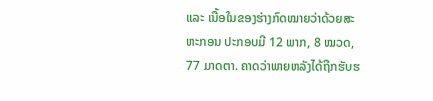ແລະ ເນື້ອໃນຂອງຮ່າງກົດໝາຍວ່າດ້ວຍສະຫະກອນ ປະກອບມີ 12 ພາກ, 8 ໝວດ, 77 ມາດຕາ. ຄາດວ່າພາຍຫລັງໄດ້ຖືກຮັບຮ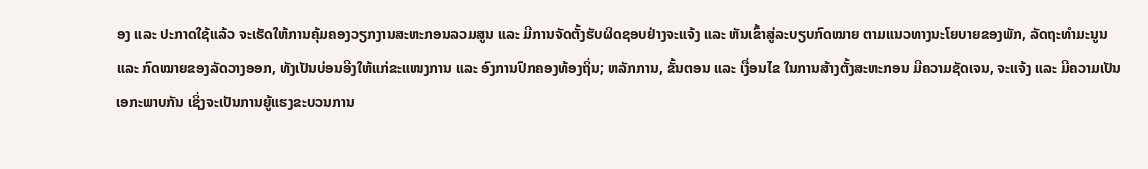ອງ ແລະ ປະກາດໃຊ້ແລ້ວ ຈະເຮັດໃຫ້ການຄຸ້ມຄອງວຽກງານສະຫະກອນລວມສູນ ແລະ ມີການຈັດຕັ້ງຮັບຜິດຊອບຢ່າງຈະແຈ້ງ ແລະ ຫັນເຂົ້າສູ່ລະບຽບກົດໝາຍ ຕາມແນວທາງນະໂຍບາຍຂອງພັກ, ລັດຖະທຳມະນູນ ແລະ ກົດໝາຍຂອງລັດວາງອອກ, ທັງເປັນບ່ອນອີງໃຫ້ແກ່ຂະແໜງການ ແລະ ອົງການປົກຄອງທ້ອງຖິ່ນ; ຫລັກການ, ຂັ້ນຕອນ ແລະ ເງື່ອນໄຂ ໃນການສ້າງຕັ້ງສະຫະກອນ ມີຄວາມຊັດເຈນ, ຈະແຈ້ງ ແລະ ມີຄວາມເປັນເອກະພາບກັນ ເຊິ່ງຈະເປັນການຍູ້ແຮງຂະບວນການ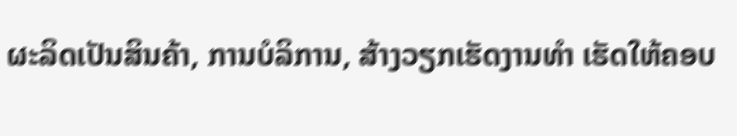ຜະລິດເປັນສິນຄ້າ, ການບໍລິການ, ສ້າງວຽກເຮັດງານທຳ ເຮັດໃຫ້ຄອບ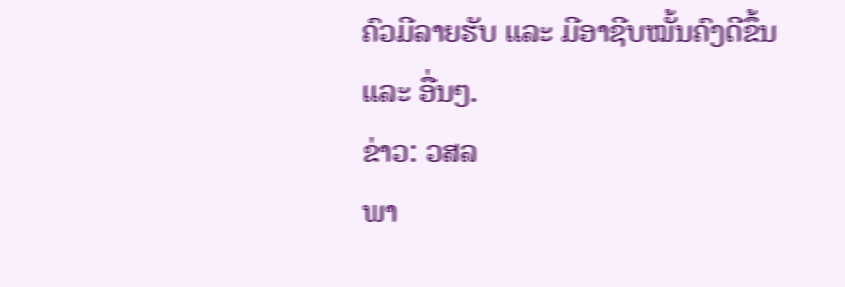ຄົວມີລາຍຮັບ ແລະ ມີອາຊີບໝັ້ນຄົງດີຂຶ້ນ ແລະ ອື່ນໆ.
ຂ່າວ: ວສລ
ພາ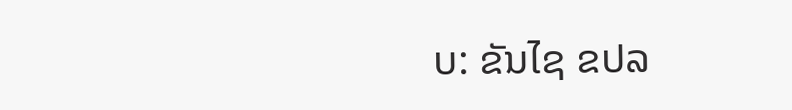ບ: ຂັນໄຊ ຂປລ